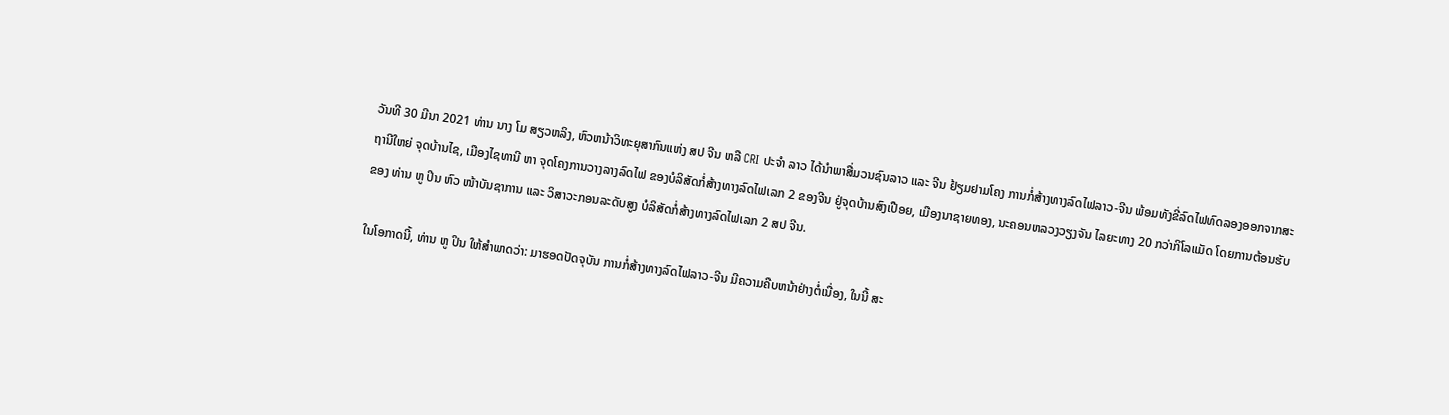ວັນທີ 30 ມີນາ 2021 ທ່ານ ນາງ ໂມ ສຽວຫລິງ, ຫົວຫນ້າວິທະຍຸສາກົນແຫ່ງ ສປ ຈີນ ຫລື CRI ປະຈຳ ລາວ ໄດ້ນໍາພາສື່ມວນຊົນລາວ ແລະ ຈີນ ຢ້ຽມຢາມໂຄງ ການກໍ່ສ້າງທາງລົດໄຟລາວ-ຈີນ ພ້ອມທັງຂີ່ລົດໄຟທົດລອງອອກຈາກສະຖານີໃຫຍ່ ຈຸດບ້ານໄຊ, ເມືອງໄຊທານີ ຫາ ຈຸດໂຄງການວາງລາງລົດໄຟ ຂອງບໍລິສັດກໍ່ສ້າງທາງລົດໄຟເລກ 2 ຂອງຈີນ ຢູ່ຈຸດບ້ານສົງເປືອຍ, ເມືອງນາຊາຍທອງ, ນະຄອນຫລວງວຽງຈັນ ໄລຍະທາງ 20 ກວ່າກິໂລແມັດ ໂດຍການຕ້ອນຮັບຂອງ ທ່ານ ຫູ ປິນ ຫົວ ໜ້າບັນຊາການ ແລະ ວິສາວະກອນລະດັບສູງ ບໍລິສັດກໍ່ສ້າງທາງລົດໄຟເລກ 2 ສປ ຈີນ.

ໃນໂອກາດນີ້, ທ່ານ ຫູ ປິນ ໃຫ້ສໍາພາດວ່າ: ມາຮອດປັດຈຸບັນ ການກໍ່ສ້າງທາງລົດໄຟລາວ-ຈີນ ມີຄວາມຄືບຫນ້າຢ່າງຕໍ່ເນື່ອງ, ໃນນີ້ ສະ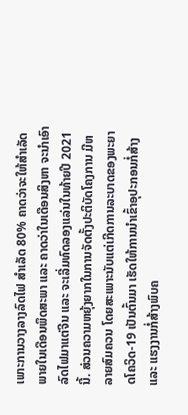ເພາະການວາງລາງລົດໄຟ ສຳເລັດ 80% ຄາດວ່າຈະໃຫ້ສຳເລັດພາຍໃນເດືອນພຶດສະພາ ແລະ ຄາດວ່າໃນເດືອນສິງຫາ ຈະນຳເອົາລົດໄຟມາແຕ່ຈີນ ແລະ ຈະເລີ່ມທົດລອງແລ່ນໃນທ້າຍປີ 2021 ນີ້. ສ່ວນຄວາມຫຍຸ້ງຍາກໃນການຈັດຕັ້ງປະຕິບັດໂຄງການ ມີຫລາຍສົມຄວນ ໂດຍສະເພາະນັບແຕ່ເກີດການລະບາດຂອງພະຍາດໂຄວິດ-19 ເປັນຕົ້ນມາ ເຮັດໃຫ້ການນໍາເຂົ້າອຸປະກອນກໍ່ສ້າງ ແລະ ແຮງງານກໍ່ສ້າງພົບຄ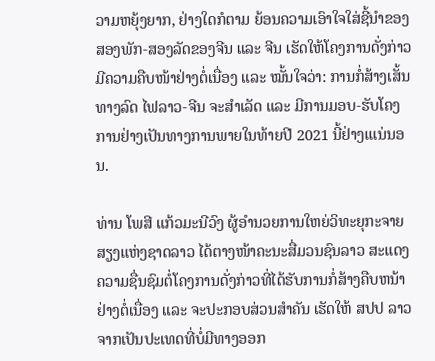ວາມຫຍຸ້ງຍາກ, ຢ່າງໃດກໍຕາມ ຍ້ອນຄວາມເອົາໃຈໃສ່ຊີ້ນໍາຂອງສອງພັກ-ສອງລັດຂອງຈີນ ແລະ ຈີນ ເຮັດໃຫ້ໂຄງການດັ່ງກ່າວ ມີຄວາມຄືບໜ້າຢ່າງຕໍ່ເນື່ອງ ແລະ ໝັ້ນໃຈວ່າ: ການກໍ່ສ້າງເສັ້ນທາງລົດ ໄຟລາວ-ຈີນ ຈະສຳເລັດ ແລະ ມີການມອບ-ຮັບໂຄງການຢ່າງເປັນທາງການພາຍໃນທ້າຍປີ 2021 ນີ້ຢ່າງເແນ່ນອນ.

ທ່ານ ໂພສີ ແກ້ວມະນີວົງ ຜູ້ອໍານວຍການໃຫຍ່ວິທະຍຸກະຈາຍສຽງແຫ່ງຊາດລາວ ໄດ້ຕາງໜ້າຄະນະສື່ມວນຊົນລາວ ສະແດງຄວາມຊື່ນຊົມຕໍ່ໂຄງການດັ່ງກ່າວທີ່ໄດ້ຮັບການກໍ່ສ້າງຄືບຫນ້າຢ່າງຕໍ່ເນື່ອງ ແລະ ຈະປະກອບສ່ວນສໍາຄັນ ເຮັດໃຫ້ ສປປ ລາວ ຈາກເປັນປະເທດທີ່ບໍ່ມີທາງອອກ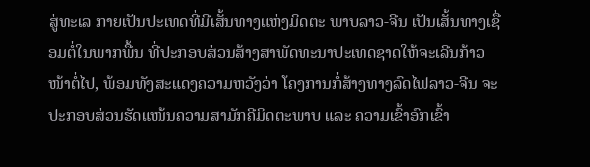ສູ່ທະເລ ກາຍເປັນປະເທດທີ່ມີເສັ້ນທາງແຫ່ງມິດຕະ ພາບລາວ-ຈີນ ເປັນເສັ້ນທາງເຊື່ອມຕໍ່ໃນພາກພື້ນ ທີ່ປະກອບສ່ວນສ້າງສາພັດທະນາປະເທດຊາດໃຫ້ຈະເລີນກ້າວໜ້າຕໍ່ໄປ, ພ້ອມທັງສະແດງຄວາມຫວັງວ່າ ໂຄງການກໍ່ສ້າງທາງລົດໄຟລາວ-ຈີນ ຈະປະກອບສ່ວນຮັດແໜ້ນຄວາມສາມັກຄີມິດຕະພາບ ແລະ ຄວາມເຂົ້າອົກເຂົ້າ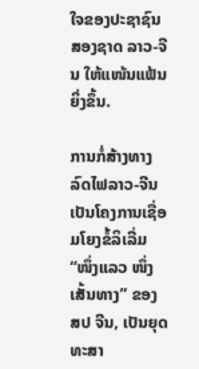ໃຈຂອງປະຊາຊົນສອງຊາດ ລາວ-ຈີນ ໃຫ້ແໜ້ນແຟ້ນຍິ່ງຂຶ້ນ.

ການກໍ່ສ້າງທາງລົດໄຟລາວ-ຈີນ ເປັນໂຄງການເຊື່ອມໂຍງຂໍ້ລິເລີ່ມ “ໜຶ່ງແລວ ໜຶ່ງເສັ້ນທາງ” ຂອງ ສປ ຈີນ, ເປັນຍຸດທະສາ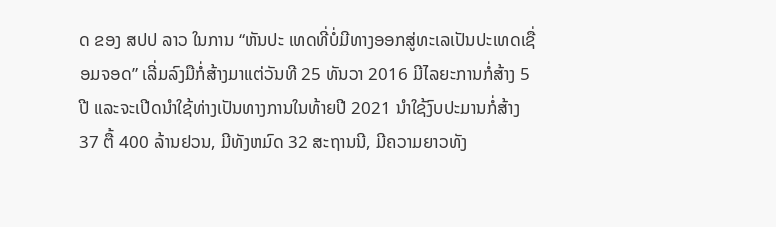ດ ຂອງ ສປປ ລາວ ໃນການ “ຫັນປະ ເທດທີ່ບໍ່ມີທາງອອກສູ່ທະເລເປັນປະເທດເຊື່ອມຈອດ” ເລີ່ມລົງມືກໍ່ສ້າງມາແຕ່ວັນທີ 25 ທັນວາ 2016 ມີໄລຍະການກໍ່ສ້າງ 5 ປີ ແລະຈະເປີດນຳໃຊ້ທ່າງເປັນທາງການໃນທ້າຍປີ 2021 ນຳໃຊ້ງົບປະມານກໍ່ສ້າງ 37 ຕື້ 400 ລ້ານຢວນ, ມີທັງຫມົດ 32 ສະຖານນີ, ມີຄວາມຍາວທັງ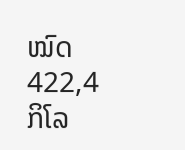ໝົດ 422,4 ກິໂລ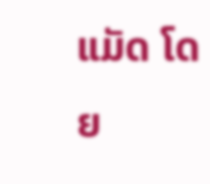ແມັດ ໂດຍ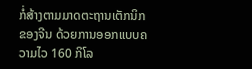ກໍ່ສ້າງຕາມມາດຕະຖານເຕັກນິກຂອງຈີນ ດ້ວຍການອອກແບບຄວາມໄວ 160 ກິໂລ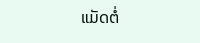ແມັດຕໍ່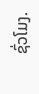ຊົ່ວໂມງ.